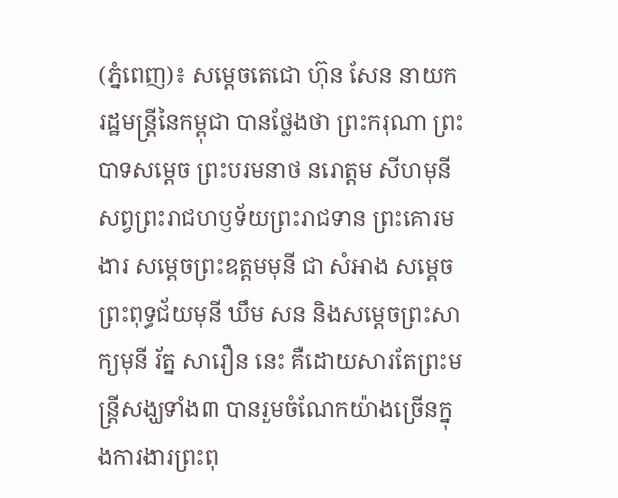(ភ្នំពេញ)៖ សម្ដេចតេជោ ហ៊ុន សែន នាយករដ្ឋមន្ត្រីនៃកម្ពុជា បានថ្លែងថា ព្រះករុណា ព្រះបាទសម្ដេច ព្រះបរមនាថ នរោត្តម សីហមុនី សព្វព្រះរាជហឫទ័យព្រះរាជទាន ព្រះគោរមងារ សម្តេចព្រះឧត្តមមុនី ជា សំអាង សម្តេចព្រះពុទ្ធជ័យមុនី ឃឹម សន និងសម្តេចព្រះសាក្យមុនី រ័ត្ន សារឿន នេះ គឺដោយសារតែព្រះមន្ត្រីសង្ឃទាំង៣ បានរួមចំណែកយ៉ាងច្រើនក្នុងការងារព្រះពុ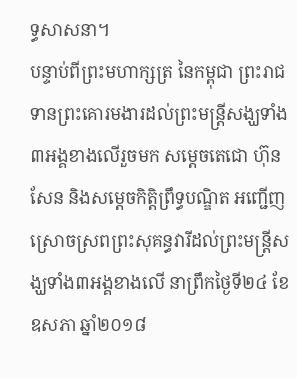ទ្ធសាសនា។
បន្ទាប់ពីព្រះមហាក្សត្រ នៃកម្ពុជា ព្រះរាជទានព្រះគោរមងារដល់ព្រះមន្ត្រីសង្ឃទាំង៣អង្គខាងលើរួចមក សម្ដេចតេជោ ហ៊ុន សែន និងសម្ដេចកិត្តិព្រឹទ្ធបណ្ឌិត អញ្ជើញស្រោចស្រពព្រះសុគន្ធវារីដល់ព្រះមន្ត្រីសង្ឃទាំង៣អង្គខាងលើ នាព្រឹកថ្ងៃទី២៤ ខែឧសភា ឆ្នាំ២០១៨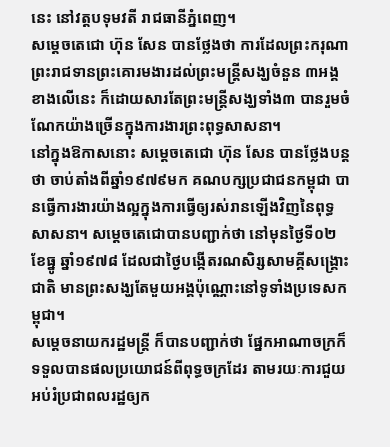នេះ នៅវត្តបទុមវតី រាជធានីភ្នំពេញ។
សម្តេចតេជោ ហ៊ុន សែន បានថ្លែងថា ការដែលព្រះករុណាព្រះរាជទានព្រះគោរមងារដល់ព្រះមន្ត្រីសង្ឃចំនួន ៣អង្គខាងលើនេះ ក៏ដោយសារតែព្រះមន្ត្រីសង្ឃទាំង៣ បានរួមចំណែកយ៉ាងច្រើនក្នុងការងារព្រះពុទ្ធសាសនា។
នៅក្នុងឱកាសនោះ សម្តេចតេជោ ហ៊ុន សែន បានថ្លែងបន្តថា ចាប់តាំងពីឆ្នាំ១៩៧៩មក គណបក្សប្រជាជនកម្ពុជា បានធ្វើការងារយ៉ាងល្អក្នុងការធ្វើឲ្យរស់រានឡើងវិញនៃពុទ្ធសាសនា។ សម្តេចតេជោបានបញ្ជាក់ថា នៅមុនថ្ងៃទី០២ ខែធ្នូ ឆ្នាំ១៩៧៨ ដែលជាថ្ងៃបង្កើតរណសិរ្សសាមគ្គីសង្គ្រោះជាតិ មានព្រះសង្ឃតែមួយអង្គប៉ុណ្ណោះនៅទូទាំងប្រទេសកម្ពុជា។
សម្តេចនាយករដ្ឋមន្ត្រី ក៏បានបញ្ជាក់ថា ផ្នែកអាណាចក្រក៏ទទួលបានផលប្រយោជន៍ពីពុទ្ធចក្រដែរ តាមរយៈការជួយអប់រំប្រជាពលរដ្ឋឲ្យក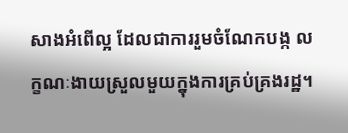សាងអំពើល្អ ដែលជាការរួមចំណែកបង្ក លក្ខណៈងាយស្រួលមួយក្នុងការគ្រប់គ្រងរដ្ឋ។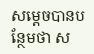សម្តេចបានបន្ថែមថា ស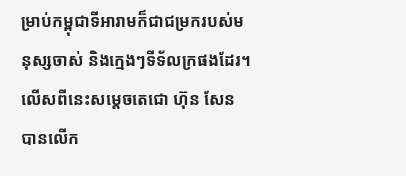ម្រាប់កម្ពុជាទីអារាមក៏ជាជម្រករបស់មនុស្សចាស់ និងក្មេងៗទីទ័លក្រផងដែរ។
លើសពីនេះសម្តេចតេជោ ហ៊ុន សែន បានលើក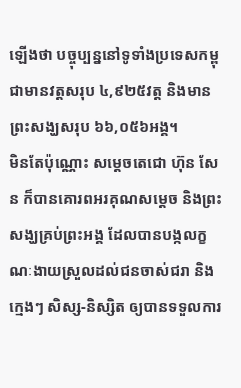ឡើងថា បច្ចុប្បន្ននៅទូទាំងប្រទេសកម្ពុជាមានវត្តសរុប ៤,៩២៥វត្ត និងមានព្រះសង្ឃសរុប ៦៦,០៥៦អង្គ។
មិនតែប៉ុណ្ណោះ សម្តេចតេជោ ហ៊ុន សែន ក៏បានគោរពអរគុណសម្តេច និងព្រះសង្ឃគ្រប់ព្រះអង្គ ដែលបានបង្កលក្ខណៈងាយស្រួលដល់ជនចាស់ជរា និងក្មេងៗ សិស្ស-និស្សិត ឲ្យបានទទួលការ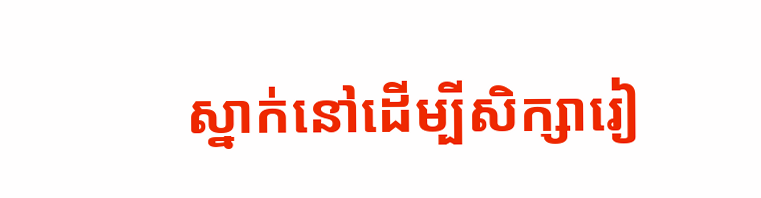ស្នាក់នៅដើម្បីសិក្សារៀ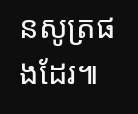នសូត្រផងដែរ៕